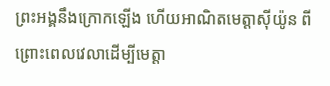ព្រះអង្គនឹងក្រោកឡើង ហើយអាណិតមេត្តាស៊ីយ៉ូន ពីព្រោះពេលវេលាដើម្បីមេត្តា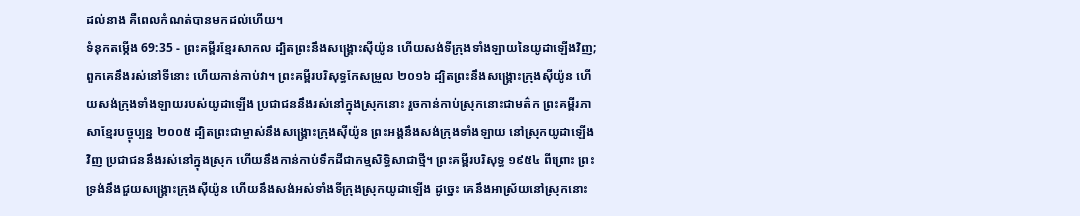ដល់នាង គឺពេលកំណត់បានមកដល់ហើយ។
ទំនុកតម្កើង 69:35 - ព្រះគម្ពីរខ្មែរសាកល ដ្បិតព្រះនឹងសង្គ្រោះស៊ីយ៉ូន ហើយសង់ទីក្រុងទាំងឡាយនៃយូដាឡើងវិញ; ពួកគេនឹងរស់នៅទីនោះ ហើយកាន់កាប់វា។ ព្រះគម្ពីរបរិសុទ្ធកែសម្រួល ២០១៦ ដ្បិតព្រះនឹងសង្គ្រោះក្រុងស៊ីយ៉ូន ហើយសង់ក្រុងទាំងឡាយរបស់យូដាឡើង ប្រជាជននឹងរស់នៅក្នុងស្រុកនោះ រួចកាន់កាប់ស្រុកនោះជាមត៌ក ព្រះគម្ពីរភាសាខ្មែរបច្ចុប្បន្ន ២០០៥ ដ្បិតព្រះជាម្ចាស់នឹងសង្គ្រោះក្រុងស៊ីយ៉ូន ព្រះអង្គនឹងសង់ក្រុងទាំងឡាយ នៅស្រុកយូដាឡើងវិញ ប្រជាជននឹងរស់នៅក្នុងស្រុក ហើយនឹងកាន់កាប់ទឹកដីជាកម្មសិទ្ធិសាជាថ្មី។ ព្រះគម្ពីរបរិសុទ្ធ ១៩៥៤ ពីព្រោះ ព្រះទ្រង់នឹងជួយសង្គ្រោះក្រុងស៊ីយ៉ូន ហើយនឹងសង់អស់ទាំងទីក្រុងស្រុកយូដាឡើង ដូច្នេះ គេនឹងអាស្រ័យនៅស្រុកនោះ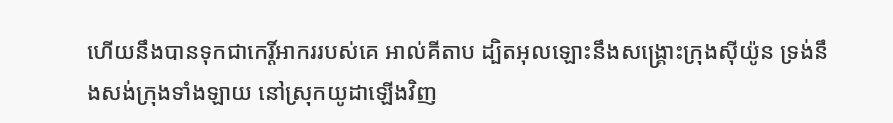ហើយនឹងបានទុកជាកេរ្តិ៍អាកររបស់គេ អាល់គីតាប ដ្បិតអុលឡោះនឹងសង្គ្រោះក្រុងស៊ីយ៉ូន ទ្រង់នឹងសង់ក្រុងទាំងឡាយ នៅស្រុកយូដាឡើងវិញ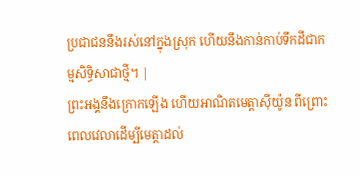ប្រជាជននឹងរស់នៅក្នុងស្រុក ហើយនឹងកាន់កាប់ទឹកដីជាកម្មសិទ្ធិសាជាថ្មី។ |
ព្រះអង្គនឹងក្រោកឡើង ហើយអាណិតមេត្តាស៊ីយ៉ូន ពីព្រោះពេលវេលាដើម្បីមេត្តាដល់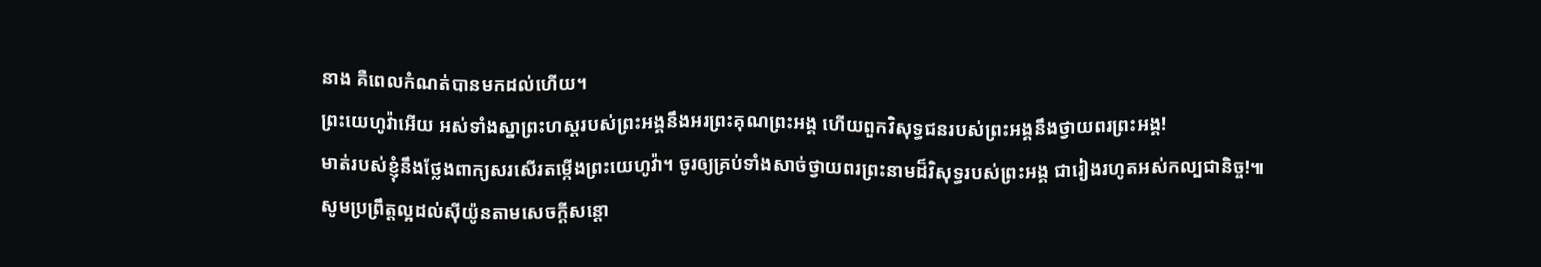នាង គឺពេលកំណត់បានមកដល់ហើយ។
ព្រះយេហូវ៉ាអើយ អស់ទាំងស្នាព្រះហស្តរបស់ព្រះអង្គនឹងអរព្រះគុណព្រះអង្គ ហើយពួកវិសុទ្ធជនរបស់ព្រះអង្គនឹងថ្វាយពរព្រះអង្គ!
មាត់របស់ខ្ញុំនឹងថ្លែងពាក្យសរសើរតម្កើងព្រះយេហូវ៉ា។ ចូរឲ្យគ្រប់ទាំងសាច់ថ្វាយពរព្រះនាមដ៏វិសុទ្ធរបស់ព្រះអង្គ ជារៀងរហូតអស់កល្បជានិច្ច!៕
សូមប្រព្រឹត្តល្អដល់ស៊ីយ៉ូនតាមសេចក្ដីសន្ដោ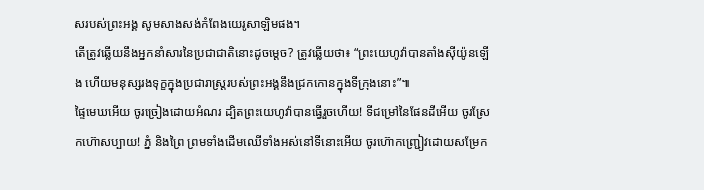សរបស់ព្រះអង្គ សូមសាងសង់កំពែងយេរូសាឡិមផង។
តើត្រូវឆ្លើយនឹងអ្នកនាំសារនៃប្រជាជាតិនោះដូចម្ដេច? ត្រូវឆ្លើយថា៖ “ព្រះយេហូវ៉ាបានតាំងស៊ីយ៉ូនឡើង ហើយមនុស្សរងទុក្ខក្នុងប្រជារាស្ត្ររបស់ព្រះអង្គនឹងជ្រកកោនក្នុងទីក្រុងនោះ”៕
ផ្ទៃមេឃអើយ ចូរច្រៀងដោយអំណរ ដ្បិតព្រះយេហូវ៉ាបានធ្វើរួចហើយ! ទីជម្រៅនៃផែនដីអើយ ចូរស្រែកហ៊ោសប្បាយ! ភ្នំ និងព្រៃ ព្រមទាំងដើមឈើទាំងអស់នៅទីនោះអើយ ចូរហ៊ោកញ្ជ្រៀវដោយសម្រែក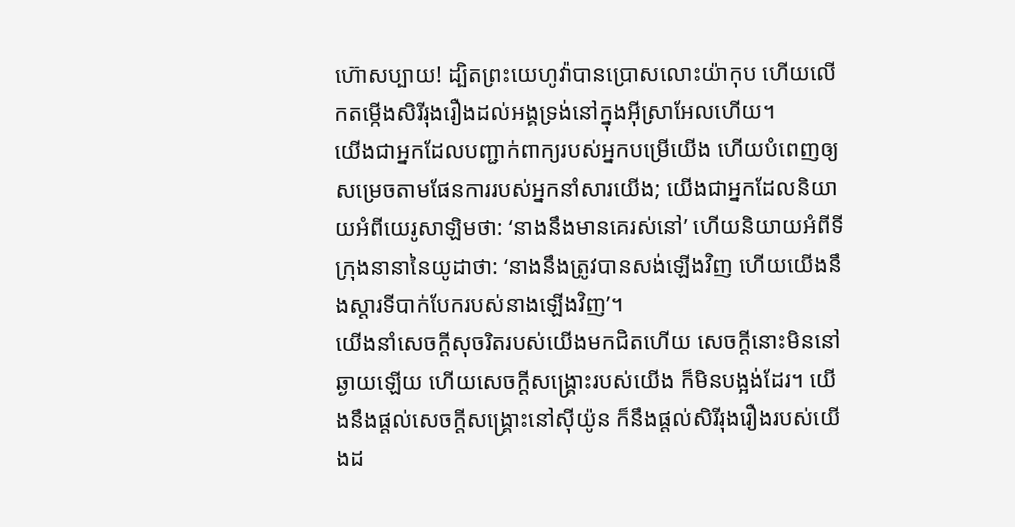ហ៊ោសប្បាយ! ដ្បិតព្រះយេហូវ៉ាបានប្រោសលោះយ៉ាកុប ហើយលើកតម្កើងសិរីរុងរឿងដល់អង្គទ្រង់នៅក្នុងអ៊ីស្រាអែលហើយ។
យើងជាអ្នកដែលបញ្ជាក់ពាក្យរបស់អ្នកបម្រើយើង ហើយបំពេញឲ្យសម្រេចតាមផែនការរបស់អ្នកនាំសារយើង; យើងជាអ្នកដែលនិយាយអំពីយេរូសាឡិមថា: ‘នាងនឹងមានគេរស់នៅ’ ហើយនិយាយអំពីទីក្រុងនានានៃយូដាថា: ‘នាងនឹងត្រូវបានសង់ឡើងវិញ ហើយយើងនឹងស្ដារទីបាក់បែករបស់នាងឡើងវិញ’។
យើងនាំសេចក្ដីសុចរិតរបស់យើងមកជិតហើយ សេចក្ដីនោះមិននៅឆ្ងាយឡើយ ហើយសេចក្ដីសង្គ្រោះរបស់យើង ក៏មិនបង្អង់ដែរ។ យើងនឹងផ្ដល់សេចក្ដីសង្គ្រោះនៅស៊ីយ៉ូន ក៏នឹងផ្ដល់សិរីរុងរឿងរបស់យើងដ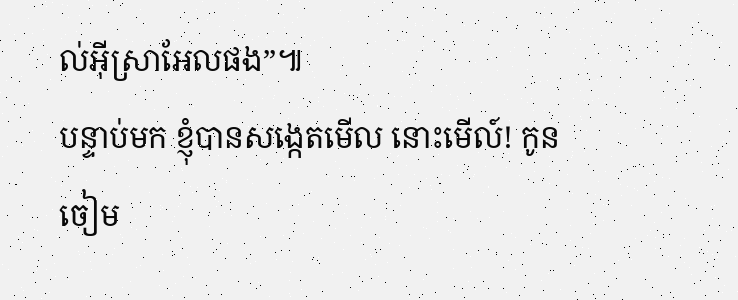ល់អ៊ីស្រាអែលផង”៕
បន្ទាប់មក ខ្ញុំបានសង្កេតមើល នោះមើល៍! កូនចៀម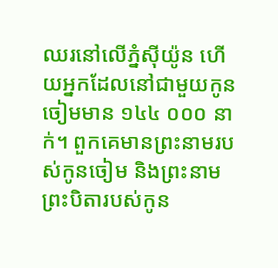ឈរនៅលើភ្នំស៊ីយ៉ូន ហើយអ្នកដែលនៅជាមួយកូនចៀមមាន ១៤៤ ០០០ នាក់។ ពួកគេមានព្រះនាមរបស់កូនចៀម និងព្រះនាមព្រះបិតារបស់កូន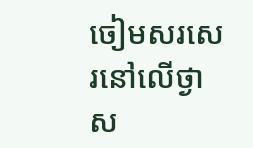ចៀមសរសេរនៅលើថ្ងាស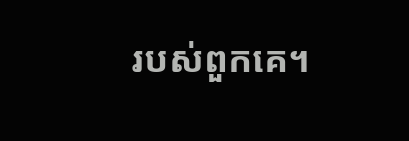របស់ពួកគេ។